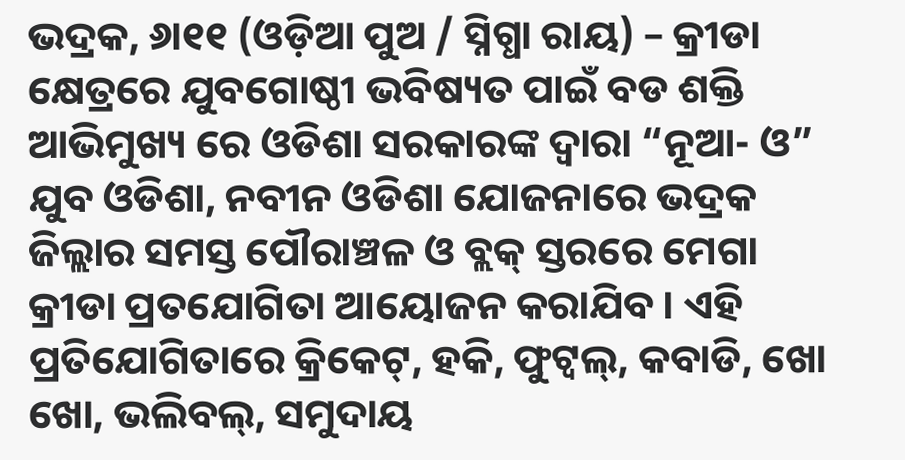ଭଦ୍ରକ, ୬ା୧୧ (ଓଡ଼ିଆ ପୁଅ / ସ୍ନିଗ୍ଧା ରାୟ) – କ୍ରୀଡା କ୍ଷେତ୍ରରେ ଯୁବଗୋଷ୍ଠୀ ଭବିଷ୍ୟତ ପାଇଁ ବଡ ଶକ୍ତି ଆଭିମୁଖ୍ୟ ରେ ଓଡିଶା ସରକାରଙ୍କ ଦ୍ୱାରା “ନୂଆ- ଓ” ଯୁବ ଓଡିଶା, ନବୀନ ଓଡିଶା ଯୋଜନାରେ ଭଦ୍ରକ ଜିଲ୍ଲାର ସମସ୍ତ ପୌରାଞ୍ଚଳ ଓ ବ୍ଲକ୍ ସ୍ତରରେ ମେଗା କ୍ରୀଡା ପ୍ରତଯୋଗିତା ଆୟୋଜନ କରାଯିବ । ଏହି ପ୍ରତିଯୋଗିତାରେ କ୍ରିକେଟ୍, ହକି, ଫୁଟ୍ବଲ୍, କବାଡି, ଖୋ ଖୋ, ଭଲିବଲ୍, ସମୁଦାୟ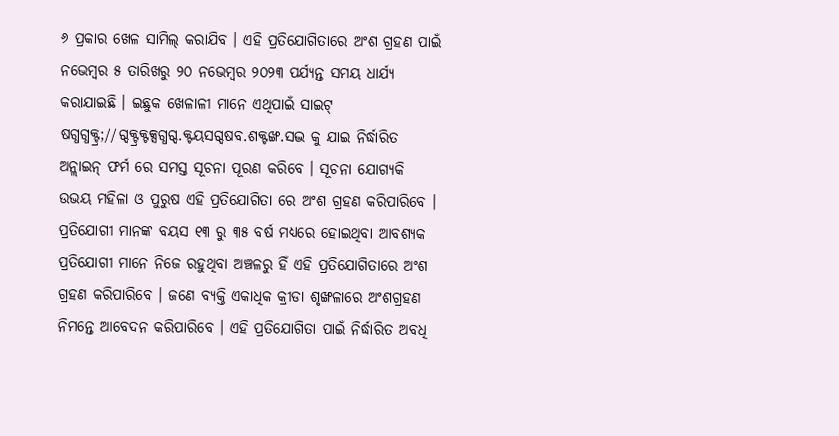୬ ପ୍ରକାର ଖେଳ ସାମିଲ୍ କରାଯିବ । ଏହି ପ୍ରତିଯୋଗିତାରେ ଅଂଶ ଗ୍ରହଣ ପାଇଁ ନଭେମ୍ବର ୫ ତାରିଖରୁ ୨୦ ନଭେମ୍ବର ୨୦୨୩ ପର୍ଯ୍ୟନ୍ତ ସମୟ ଧାର୍ଯ୍ୟ କରାଯାଇଛି । ଇଛୁକ ଖେଳାଳୀ ମାନେ ଏଥିପାଇଁ ସାଇଟ୍ ଷଗ୍ଧଗ୍ଧକ୍ଟ୍ର;//ଗ୍ଦକ୍ଟ୍ରକ୍ଟକ୍ସଗ୍ଧଗ୍ଦ.କ୍ଟୟସଗ୍ଦଷବ.ଶକ୍ଟଙ୍ଖ.ସଦ୍ଭ କୁ ଯାଇ ନିର୍ଦ୍ଧାରିତ ଅନ୍ଲାଇନ୍ ଫର୍ମ ରେ ସମସ୍ତ ସୂଚନା ପୂରଣ କରିବେ । ସୂଚନା ଯୋଗ୍ୟକି ଉଭୟ ମହିଳା ଓ ପୁରୁଷ ଏହି ପ୍ରତିଯୋଗିତା ରେ ଅଂଶ ଗ୍ରହଣ କରିପାରିବେ । ପ୍ରତିଯୋଗୀ ମାନଙ୍କ ବୟସ ୧୩ ରୁ ୩୫ ବର୍ଷ ମଧ୍ୟରେ ହୋଇଥିବା ଆବଶ୍ୟକ ପ୍ରତିଯୋଗୀ ମାନେ ନିଜେ ରହୁଥିବା ଅଞ୍ଚଳରୁ ହିଁ ଏହି ପ୍ରତିଯୋଗିତାରେ ଅଂଶ ଗ୍ରହଣ କରିପାରିବେ । ଜଣେ ବ୍ୟକ୍ତି ଏକାଧିକ କ୍ରୀଡା ଶୃଙ୍ଖଳାରେ ଅଂଶଗ୍ରହଣ ନିମନ୍ତେ ଆବେଦନ କରିପାରିବେ । ଏହି ପ୍ରତିଯୋଗିତା ପାଇଁ ନିର୍ଦ୍ଧାରିତ ଅବଧି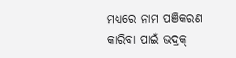ମଧ୍ୟରେ ନାମ ପଞିକରଣ କାରିବା ପାଇଁ ଭଦ୍ରକ୍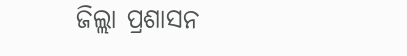ଜିଲ୍ଲା ପ୍ରଶାସନ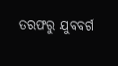ତରଫରୁ ଯୁବବର୍ଗ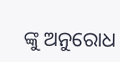ଙ୍କୁ ଅନୁରୋଧ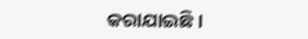କରାଯାଇଛି ।